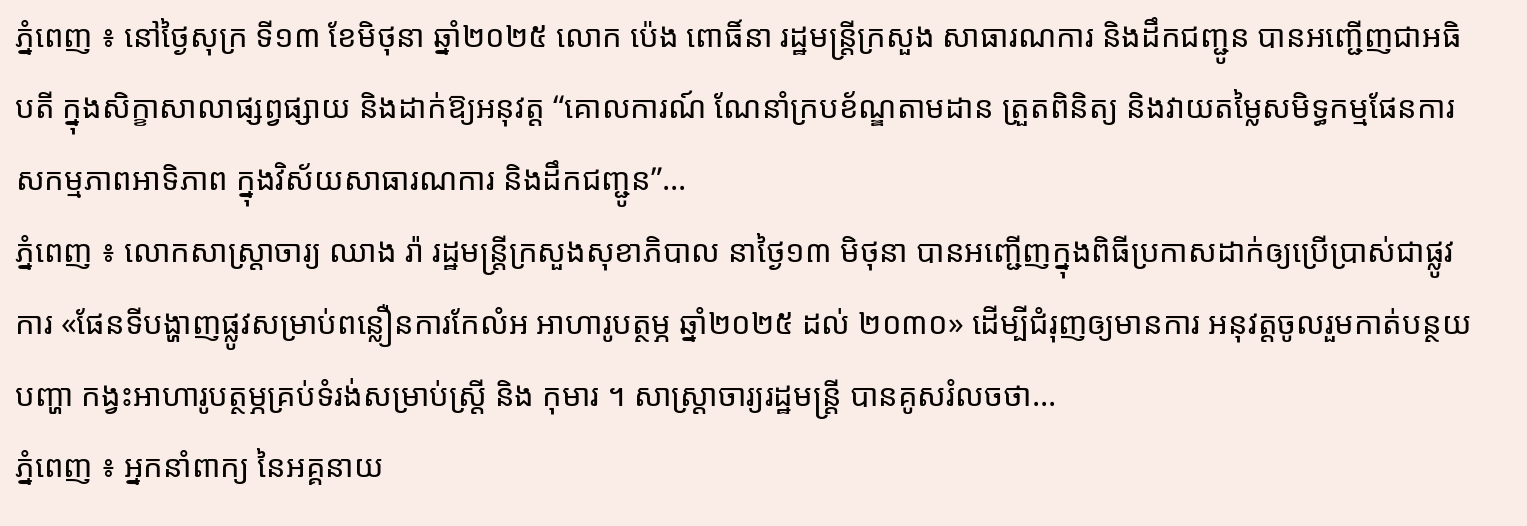ភ្នំពេញ ៖ នៅថ្ងៃសុក្រ ទី១៣ ខែមិថុនា ឆ្នាំ២០២៥ លោក ប៉េង ពោធិ៍នា រដ្ឋមន្រ្តីក្រសួង សាធារណការ និងដឹកជញ្ជូន បានអញ្ជើញជាអធិបតី ក្នុងសិក្ខាសាលាផ្សព្វផ្សាយ និងដាក់ឱ្យអនុវត្ត “គោលការណ៍ ណែនាំក្របខ័ណ្ឌតាមដាន ត្រួតពិនិត្យ និងវាយតម្លៃសមិទ្ធកម្មផែនការ សកម្មភាពអាទិភាព ក្នុងវិស័យសាធារណការ និងដឹកជញ្ជូន”...
ភ្នំពេញ ៖ លោកសាស្ត្រាចារ្យ ឈាង រ៉ា រដ្ឋមន្ត្រីក្រសួងសុខាភិបាល នាថ្ងៃ១៣ មិថុនា បានអញ្ជើញក្នុងពិធីប្រកាសដាក់ឲ្យប្រើប្រាស់ជាផ្លូវការ «ផែនទីបង្ហាញផ្លូវសម្រាប់ពន្លឿនការកែលំអ អាហារូបត្ថម្ភ ឆ្នាំ២០២៥ ដល់ ២០៣០» ដើម្បីជំរុញឲ្យមានការ អនុវត្តចូលរួមកាត់បន្ថយបញ្ហា កង្វះអាហារូបត្ថម្ភគ្រប់ទំរង់សម្រាប់ស្រ្តី និង កុមារ ។ សាស្រ្តាចារ្យរដ្ឋមន្រ្តី បានគូសរំលចថា...
ភ្នំពេញ ៖ អ្នកនាំពាក្យ នៃអគ្គនាយ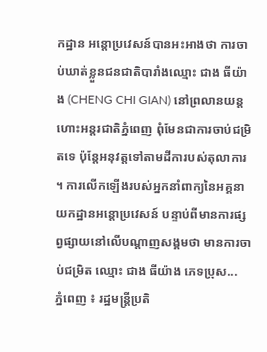កដ្ឋាន អន្តោប្រវេសន៍បានអះអាងថា ការចាប់ឃាត់ខ្លួនជនជាតិបារាំងឈ្មោះ ជាង ធីយ៉ាង (CHENG CHI GIAN) នៅព្រលានយន្តហោះអន្តរជាតិភ្នំពេញ ពុំមែនជាការចាប់ជម្រិតទេ ប៉ុន្តែអនុវត្តទៅតាមដីការបស់តុលាការ ។ ការលើកឡើងរបស់អ្នកនាំពាក្យនៃអគ្គនាយកដ្ឋានអន្តោប្រវេសន៍ បន្ទាប់ពីមានការផ្សព្វផ្សាយនៅលើបណ្តាញសង្គមថា មានការចាប់ជម្រិត ឈ្មោះ ជាង ធីយ៉ាង ភេទប្រុស...
ភ្នំពេញ ៖ រដ្ឋមន្ត្រីប្រតិ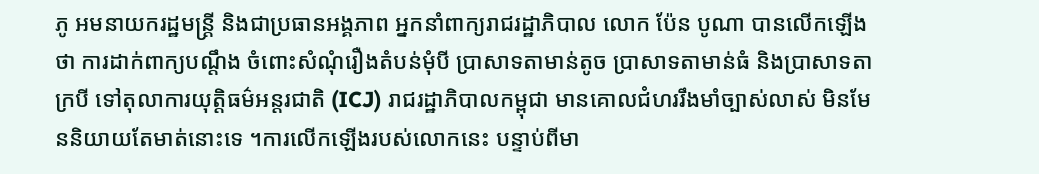ភូ អមនាយករដ្ឋមន្ត្រី និងជាប្រធានអង្គភាព អ្នកនាំពាក្យរាជរដ្ឋាភិបាល លោក ប៉ែន បូណា បានលើកឡើងថា ការដាក់ពាក្យបណ្តឹង ចំពោះសំណុំរឿងតំបន់មុំបី ប្រាសាទតាមាន់តូច ប្រាសាទតាមាន់ធំ និងប្រាសាទតាក្របី ទៅតុលាការយុត្តិធម៌អន្តរជាតិ (ICJ) រាជរដ្ឋាភិបាលកម្ពុជា មានគោលជំហររឹងមាំច្បាស់លាស់ មិនមែននិយាយតែមាត់នោះទេ ។ការលើកឡើងរបស់លោកនេះ បន្ទាប់ពីមា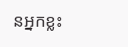នអ្នកខ្លះ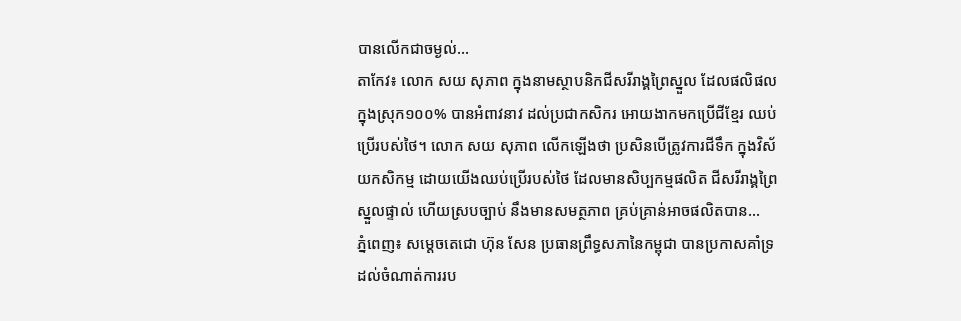បានលើកជាចម្ងល់...
តាកែវ៖ លោក សយ សុភាព ក្នុងនាមស្ថាបនិកជីសរីរាង្គព្រៃស្នួល ដែលផលិផលក្នុងស្រុក១០០% បានអំពាវនាវ ដល់ប្រជាកសិករ អោយងាកមកប្រើជីខ្មែរ ឈប់ប្រើរបស់ថៃ។ លោក សយ សុភាព លើកឡើងថា ប្រសិនបើត្រូវការជីទឹក ក្នុងវិស័យកសិកម្ម ដោយយើងឈប់ប្រើរបស់ថៃ ដែលមានសិប្បកម្មផលិត ជីសរីរាង្គព្រៃស្នួលផ្ទាល់ ហើយស្របច្បាប់ នឹងមានសមត្ថភាព គ្រប់គ្រាន់អាចផលិតបាន...
ភ្នំពេញ៖ សម្តេចតេជោ ហ៊ុន សែន ប្រធានព្រឹទ្ធសភានៃកម្ពុជា បានប្រកាសគាំទ្រ ដល់ចំណាត់ការរប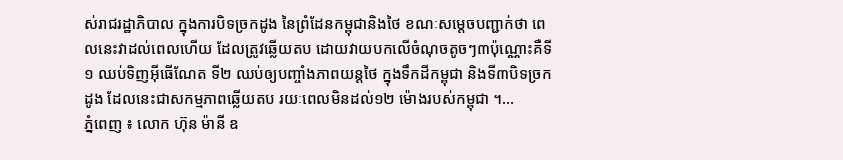ស់រាជរដ្ឋាភិបាល ក្នុងការបិទច្រកដូង នៃព្រំដែនកម្ពុជានិងថៃ ខណៈសម្តេចបញ្ជាក់ថា ពេលនេះវាដល់ពេលហើយ ដែលត្រូវឆ្លើយតប ដោយវាយបកលើចំណុចតូចៗ៣ប៉ុណ្ណោះគឺទី១ ឈប់ទិញអ៊ីធើណែត ទី២ ឈប់ឲ្យបញ្ចាំងភាពយន្តថៃ ក្នុងទឹកដីកម្ពុជា និងទី៣បិទច្រកដូង ដែលនេះជាសកម្មភាពឆ្លើយតប រយៈពេលមិនដល់១២ ម៉ោងរបស់កម្ពុជា ។...
ភ្នំពេញ ៖ លោក ហ៊ុន ម៉ានី ឧ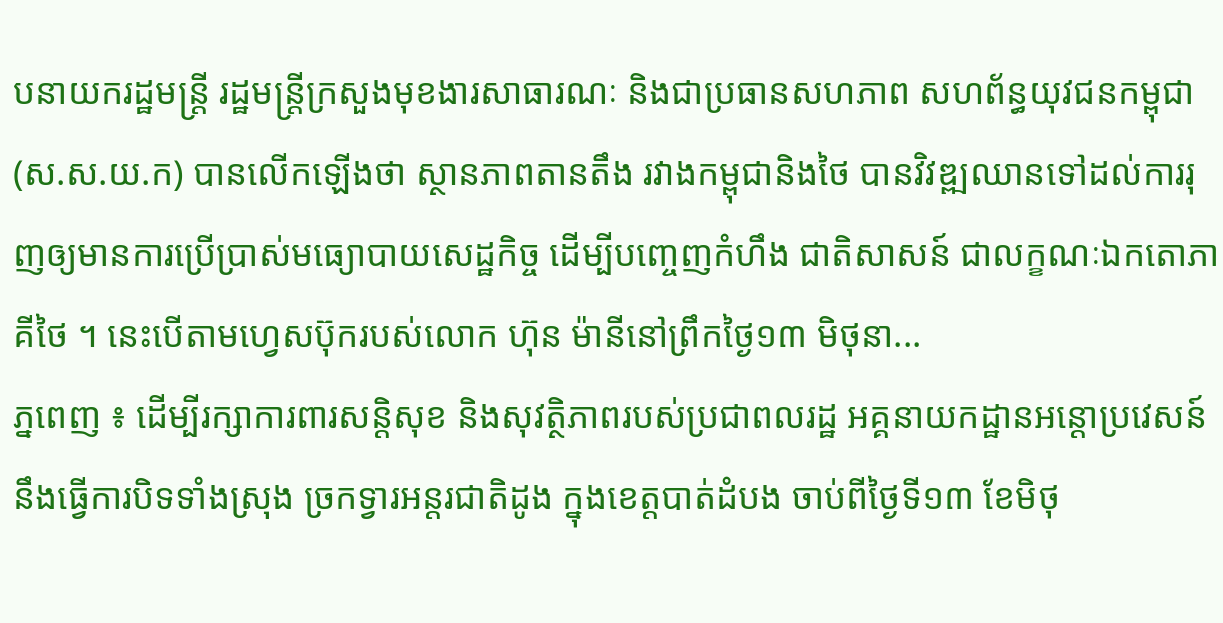បនាយករដ្ឋមន្ត្រី រដ្ឋមន្ត្រីក្រសួងមុខងារសាធារណៈ និងជាប្រធានសហភាព សហព័ន្ធយុវជនកម្ពុជា (ស.ស.យ.ក) បានលើកឡើងថា ស្ថានភាពតានតឹង រវាងកម្ពុជានិងថៃ បានវិវឌ្ឍឈានទៅដល់ការរុញឲ្យមានការប្រើប្រាស់មធ្យោបាយសេដ្ឋកិច្ច ដើម្បីបញ្ចេញកំហឹង ជាតិសាសន៍ ជាលក្ខណៈឯកតោភាគីថៃ ។ នេះបើតាមហ្វេសប៊ុករបស់លោក ហ៊ុន ម៉ានីនៅព្រឹកថ្ងៃ១៣ មិថុនា...
ភ្នពេញ ៖ ដើម្បីរក្សាការពារសន្ដិសុខ និងសុវត្ថិភាពរបស់ប្រជាពលរដ្ឋ អគ្គនាយកដ្ឋានអន្ដោប្រវេសន៍ នឹងធ្វើការបិទទាំងស្រុង ច្រកទ្វារអន្តរជាតិដូង ក្នុងខេត្តបាត់ដំបង ចាប់ពីថ្ងៃទី១៣ ខែមិថុ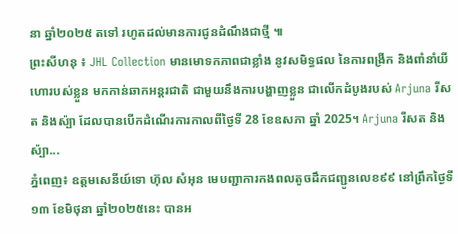នា ឆ្នាំ២០២៥ តទៅ រហូតដល់មានការជូនដំណឹងជាថ្មី ៕
ព្រះសីហនុ ៖ JHL Collection មានមោទកភាពជាខ្លាំង នូវសមិទ្ធផល នៃការពង្រីក និងពាំនាំយីហោរបស់ខ្លួន មកកាន់ឆាកអន្តរជាតិ ជាមួយនឹងការបង្ហាញខ្លួន ជាលើកដំបូងរបស់ Arjuna រីសត និងស៉្បា ដែលបានបើកដំណើរការកាលពីថ្ងៃទី 28 ខែឧសភា ឆ្នាំ 2025។ Arjuna រីសត និងស៉្បា...
ភ្នំពេញ៖ ឧត្តមសេនីយ៍ទោ ហ៊ុល សំអុន មេបញ្ជាការកងពលតូចដឹកជញ្ជូនលេខ៩៩ នៅព្រឹកថ្ងៃទី១៣ ខែមិថុនា ឆ្នាំ២០២៥នេះ បានអ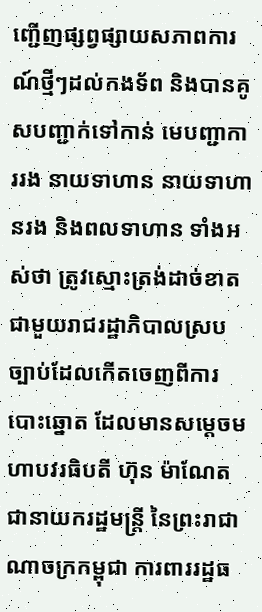ញ្ជើញផ្សព្វផ្សាយសភាពការណ៍ថ្មីៗដល់កងទ័ព និងបានគូសបញ្ជាក់ទៅកាន់ មេបញ្ជាការរង នាយទាហាន នាយទាហានរង និងពលទាហាន ទាំងអស់ថា ត្រូវស្មោះត្រង់ដាច់ខាតជាមួយរាជរដ្ឋាភិបាលស្របច្បាប់ដែលកើតចេញពីការបោះឆ្នោត ដែលមានសម្ដេចមហាបវរធិបតី ហ៊ុន ម៉ាណែត ជានាយករដ្ឋមន្ដ្រី នៃព្រះរាជាណាចក្រកម្ពុជា ការពាររដ្ឋធ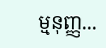ម្មនុញ្ញ...